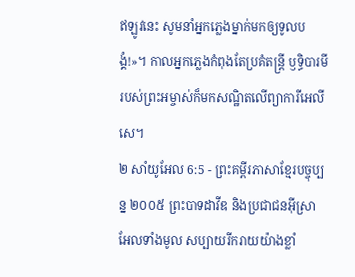ឥឡូវនេះ សូមនាំអ្នកភ្លេងម្នាក់មកឲ្យទូលបង្គំ!»។ កាលអ្នកភ្លេងកំពុងតែប្រគំតន្ត្រី ឫទ្ធិបារមីរបស់ព្រះអម្ចាស់ក៏មកសណ្ឋិតលើព្យាការីអេលីសេ។
២ សាំយូអែល 6:5 - ព្រះគម្ពីរភាសាខ្មែរបច្ចុប្បន្ន ២០០៥ ព្រះបាទដាវីឌ និងប្រជាជនអ៊ីស្រាអែលទាំងមូល សប្បាយរីករាយយ៉ាងខ្លាំ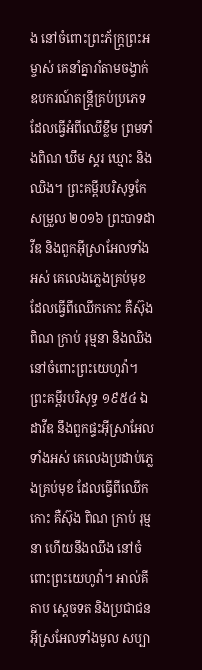ង នៅចំពោះព្រះភ័ក្ត្រព្រះអម្ចាស់ គេនាំគ្នារាំតាមចង្វាក់ឧបករណ៍តន្ត្រីគ្រប់ប្រភេទ ដែលធ្វើអំពីឈើខ្លឹម ព្រមទាំងពិណ ឃឹម ស្គរ ឃ្មោះ និងឈិង។ ព្រះគម្ពីរបរិសុទ្ធកែសម្រួល ២០១៦ ព្រះបាទដាវីឌ និងពួកអ៊ីស្រាអែលទាំងអស់ គេលេងភ្លេងគ្រប់មុខ ដែលធ្វើពីឈើកកោះ គឺស៊ុង ពិណ ក្រាប់ រុម្មនា និងឈិង នៅចំពោះព្រះយេហូវ៉ា។ ព្រះគម្ពីរបរិសុទ្ធ ១៩៥៤ ឯដាវីឌ នឹងពួកផ្ទះអ៊ីស្រាអែលទាំងអស់ គេលេងប្រដាប់ភ្លេងគ្រប់មុខ ដែលធ្វើពីឈើកកោះ គឺស៊ុង ពិណ ក្រាប់ រុម្មនា ហើយនឹងឈឹង នៅចំពោះព្រះយេហូវ៉ា។ អាល់គីតាប ស្តេចទត និងប្រជាជនអ៊ីស្រអែលទាំងមូល សប្បា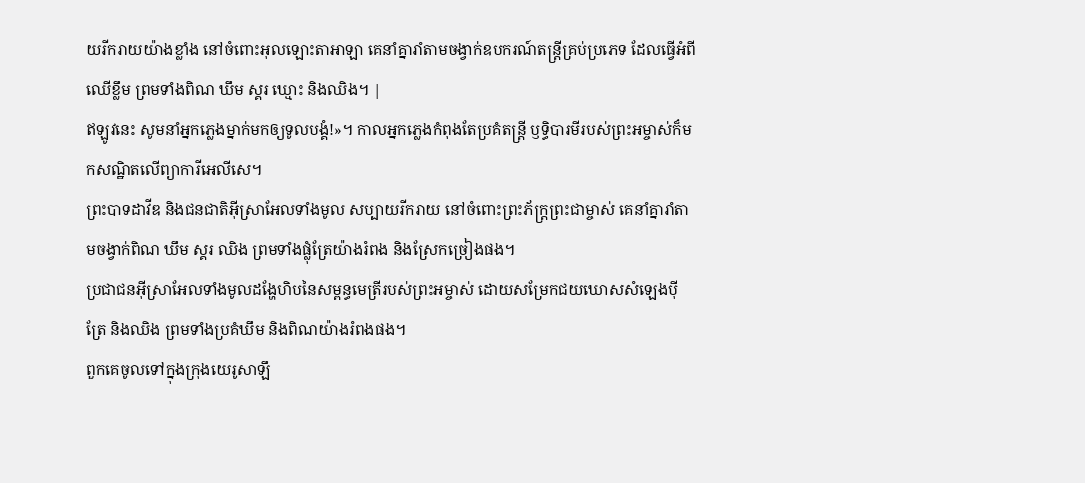យរីករាយយ៉ាងខ្លាំង នៅចំពោះអុលឡោះតាអាឡា គេនាំគ្នារាំតាមចង្វាក់ឧបករណ៍តន្ត្រីគ្រប់ប្រភេទ ដែលធ្វើអំពីឈើខ្លឹម ព្រមទាំងពិណ ឃឹម ស្គរ ឃ្មោះ និងឈិង។ |
ឥឡូវនេះ សូមនាំអ្នកភ្លេងម្នាក់មកឲ្យទូលបង្គំ!»។ កាលអ្នកភ្លេងកំពុងតែប្រគំតន្ត្រី ឫទ្ធិបារមីរបស់ព្រះអម្ចាស់ក៏មកសណ្ឋិតលើព្យាការីអេលីសេ។
ព្រះបាទដាវីឌ និងជនជាតិអ៊ីស្រាអែលទាំងមូល សប្បាយរីករាយ នៅចំពោះព្រះភ័ក្ត្រព្រះជាម្ចាស់ គេនាំគ្នារាំតាមចង្វាក់ពិណ ឃឹម ស្គរ ឈិង ព្រមទាំងផ្លុំត្រែយ៉ាងរំពង និងស្រែកច្រៀងផង។
ប្រជាជនអ៊ីស្រាអែលទាំងមូលដង្ហែហិបនៃសម្ពន្ធមេត្រីរបស់ព្រះអម្ចាស់ ដោយសម្រែកជយឃោសសំឡេងប៉ី ត្រែ និងឈិង ព្រមទាំងប្រគំឃឹម និងពិណយ៉ាងរំពងផង។
ពួកគេចូលទៅក្នុងក្រុងយេរូសាឡឹ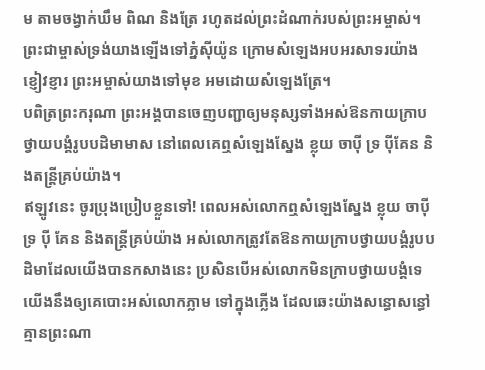ម តាមចង្វាក់ឃឹម ពិណ និងត្រែ រហូតដល់ព្រះដំណាក់របស់ព្រះអម្ចាស់។
ព្រះជាម្ចាស់ទ្រង់យាងឡើងទៅភ្នំស៊ីយ៉ូន ក្រោមសំឡេងអបអរសាទរយ៉ាងខ្ញៀវខ្ញារ ព្រះអម្ចាស់យាងទៅមុខ អមដោយសំឡេងត្រែ។
បពិត្រព្រះករុណា ព្រះអង្គបានចេញបញ្ជាឲ្យមនុស្សទាំងអស់ឱនកាយក្រាបថ្វាយបង្គំរូបបដិមាមាស នៅពេលគេឮសំឡេងស្នែង ខ្លុយ ចាប៉ី ទ្រ ប៉ីគែន និងតន្ត្រីគ្រប់យ៉ាង។
ឥឡូវនេះ ចូរប្រុងប្រៀបខ្លួនទៅ! ពេលអស់លោកឮសំឡេងស្នែង ខ្លុយ ចាប៉ី ទ្រ ប៉ី គែន និងតន្ត្រីគ្រប់យ៉ាង អស់លោកត្រូវតែឱនកាយក្រាបថ្វាយបង្គំរូបបដិមាដែលយើងបានកសាងនេះ ប្រសិនបើអស់លោកមិនក្រាបថ្វាយបង្គំទេ យើងនឹងឲ្យគេបោះអស់លោកភ្លាម ទៅក្នុងភ្លើង ដែលឆេះយ៉ាងសន្ធោសន្ធៅ គ្មានព្រះណា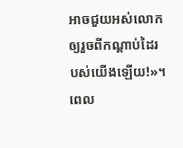អាចជួយអស់លោកឲ្យរួចពីកណ្ដាប់ដៃរបស់យើងឡើយ!»។
ពេល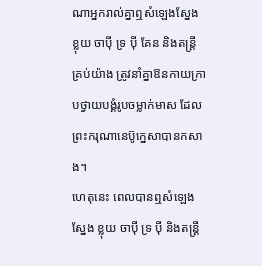ណាអ្នករាល់គ្នាឮសំឡេងស្នែង ខ្លុយ ចាប៉ី ទ្រ ប៉ី គែន និងតន្ត្រីគ្រប់យ៉ាង ត្រូវនាំគ្នាឱនកាយក្រាបថ្វាយបង្គំរូបចម្លាក់មាស ដែលព្រះករុណានេប៊ូក្នេសាបានកសាង។
ហេតុនេះ ពេលបានឮសំឡេងស្នែង ខ្លុយ ចាប៉ី ទ្រ ប៉ី និងតន្ដ្រី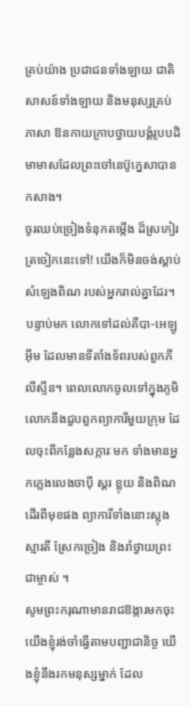គ្រប់យ៉ាង ប្រជាជនទាំងឡាយ ជាតិសាសន៍ទាំងឡាយ និងមនុស្សគ្រប់ភាសា ឱនកាយក្រាបថ្វាយបង្គំរូបបដិមាមាសដែលព្រះចៅនេប៊ូក្នេសាបានកសាង។
ចូរឈប់ច្រៀងទំនុកតម្កើង ដ៏ស្រកៀរត្រចៀកនេះទៅ! យើងក៏មិនចង់ស្ដាប់សំឡេងពិណ របស់អ្នករាល់គ្នាដែរ។
បន្ទាប់មក លោកទៅដល់គីបា-អេឡូអ៊ីម ដែលមានទីតាំងទ័ពរបស់ពួកភីលីស្ទីន។ ពេលលោកចូលទៅក្នុងភូមិ លោកនឹងជួបពួកព្យាការីមួយក្រុម ដែលចុះពីកន្លែងសក្ការៈមក ទាំងមានអ្នកភ្លេងលេងចាប៉ី ស្គរ ខ្លុយ និងពិណ ដើរពីមុខផង ព្យាការីទាំងនោះស្លុងស្មារតី ស្រែកច្រៀង និងរាំថ្វាយព្រះជាម្ចាស់ ។
សូមព្រះករុណាមានរាជឱង្ការមកចុះ យើងខ្ញុំរង់ចាំធ្វើតាមបញ្ជាជានិច្ច យើងខ្ញុំនឹងរកមនុស្សម្នាក់ ដែល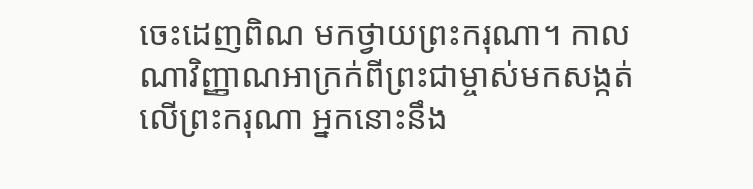ចេះដេញពិណ មកថ្វាយព្រះករុណា។ កាលណាវិញ្ញាណអាក្រក់ពីព្រះជាម្ចាស់មកសង្កត់លើព្រះករុណា អ្នកនោះនឹង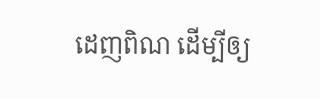ដេញពិណ ដើម្បីឲ្យ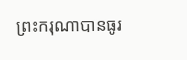ព្រះករុណាបានធូរ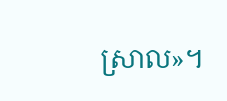ស្រាល»។